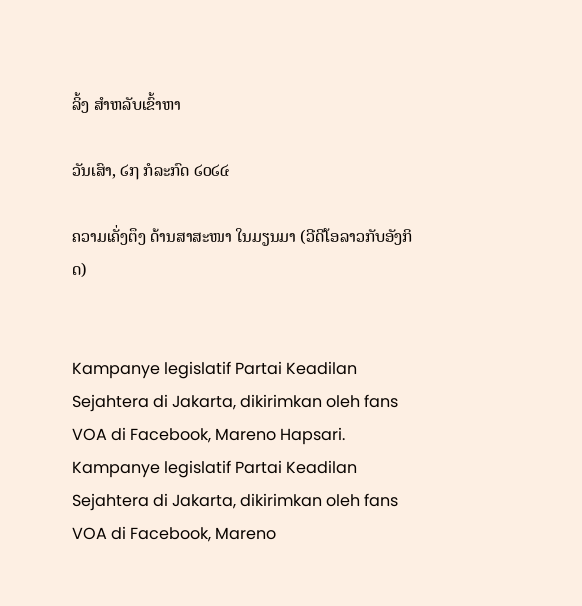ລິ້ງ ສຳຫລັບເຂົ້າຫາ

ວັນເສົາ, ໒໗ ກໍລະກົດ ໒໐໒໔

ຄວາມເຄັ່ງຕຶງ ດ້ານສາສະໜາ ໃນມຽນມາ (ວີດີໂອລາວກັບອັງກິດ)


Kampanye legislatif Partai Keadilan Sejahtera di Jakarta, dikirimkan oleh fans VOA di Facebook, Mareno Hapsari.
Kampanye legislatif Partai Keadilan Sejahtera di Jakarta, dikirimkan oleh fans VOA di Facebook, Mareno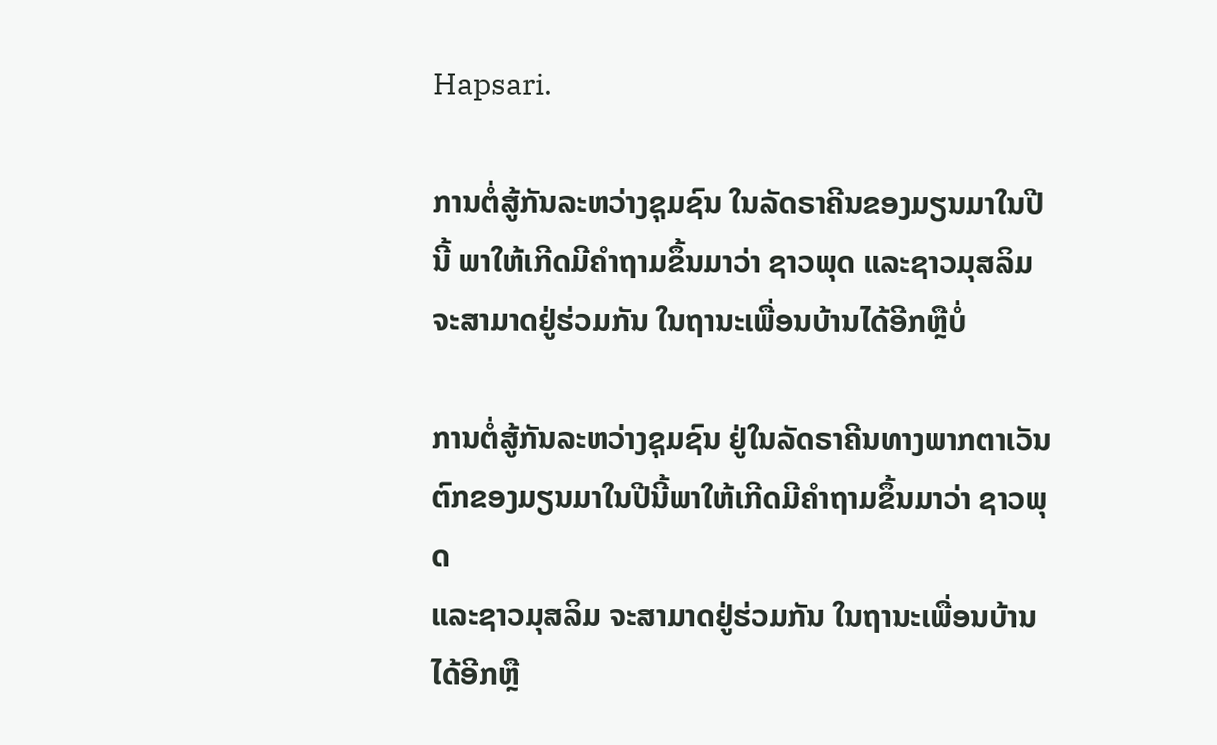Hapsari.

ການຕໍ່ສູ້ກັນລະຫວ່າງຊຸມຊົນ ໃນລັດຣາຄີນຂອງມຽນມາໃນປີນີ້ ພາໃຫ້ເກີດມີຄໍາຖາມຂຶ້ນມາວ່າ ຊາວພຸດ ແລະຊາວມຸສລິມ ຈະສາມາດຢູ່ຮ່ວມກັນ ໃນຖານະເພື່ອນບ້ານໄດ້ອີກຫຼືບໍ່

ການຕໍ່ສູ້ກັນລະຫວ່າງຊຸມຊົນ ຢູ່ໃນລັດຣາຄີນທາງພາກຕາເວັນ
ຕົກຂອງມຽນມາໃນປີນີ້ພາໃຫ້ເກີດມີຄໍາຖາມຂຶ້ນມາວ່າ ຊາວພຸດ
ແລະຊາວມຸສລິມ ຈະສາມາດຢູ່ຮ່ວມກັນ ໃນຖານະເພື່ອນບ້ານ
ໄດ້ອີກຫຼື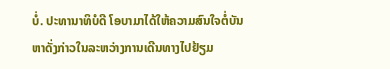ບໍ່. ປະທານາທິບໍດີ ໂອບາມາໄດ້ໃຫ້ຄວາມສົນໃຈຕໍ່ບັນ ຫາດັ່ງກ່າວໃນລະຫວ່າງການເດີນທາງໄປຢ້ຽມ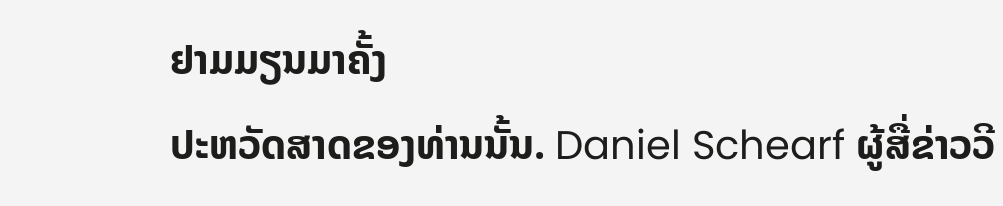ຢາມມຽນມາຄັ້ງ
ປະຫວັດສາດຂອງທ່ານນັ້ນ. Daniel Schearf ຜູ້ສື່ຂ່າວວີ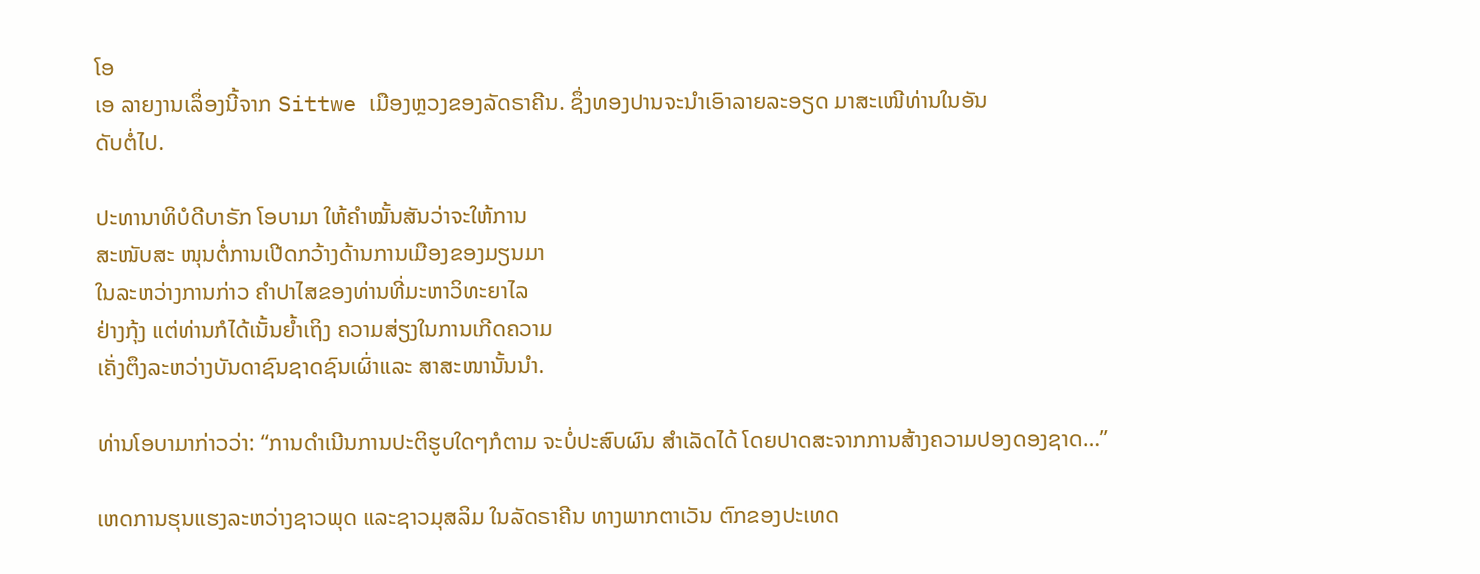ໂອ
ເອ ລາຍງານເລຶ່ອງນີ້ຈາກ Sittwe ເມືອງຫຼວງຂອງລັດຣາຄີນ. ຊຶ່ງທອງປານຈະນໍາເອົາລາຍລະອຽດ ມາສະເໜີທ່ານໃນອັນ
ດັບຕໍ່ໄປ.

ປະທານາທິບໍດີບາຣັກ ໂອບາມາ ໃຫ້ຄຳໝັ້ນສັນວ່າຈະໃຫ້ການ
ສະໜັບສະ ໜຸນຕໍ່ການເປີດກວ້າງດ້ານການເມືອງຂອງມຽນມາ
ໃນລະຫວ່າງການກ່າວ ຄໍາປາໄສຂອງທ່ານທີ່ມະຫາວິທະຍາໄລ
ຢ່າງກຸ້ງ ແຕ່ທ່ານກໍໄດ້ເນັ້ນຍໍ້າເຖິງ ຄວາມສ່ຽງໃນການເກີດຄວາມ
ເຄັ່ງຕຶງລະຫວ່າງບັນດາຊົນຊາດຊົນເຜົ່າແລະ ສາສະໜານັ້ນນໍາ.

ທ່ານໂອບາມາກ່າວວ່າ: “ການດໍາເນີນການປະຕິຮູບໃດໆກໍຕາມ ຈະບໍ່ປະສົບຜົນ ສໍາເລັດໄດ້ ໂດຍປາດສະຈາກການສ້າງຄວາມປອງດອງຊາດ…”

ເຫດການຮຸນແຮງລະຫວ່າງຊາວພຸດ ແລະຊາວມຸສລິມ ໃນລັດຣາຄີນ ທາງພາກຕາເວັນ ຕົກຂອງປະເທດ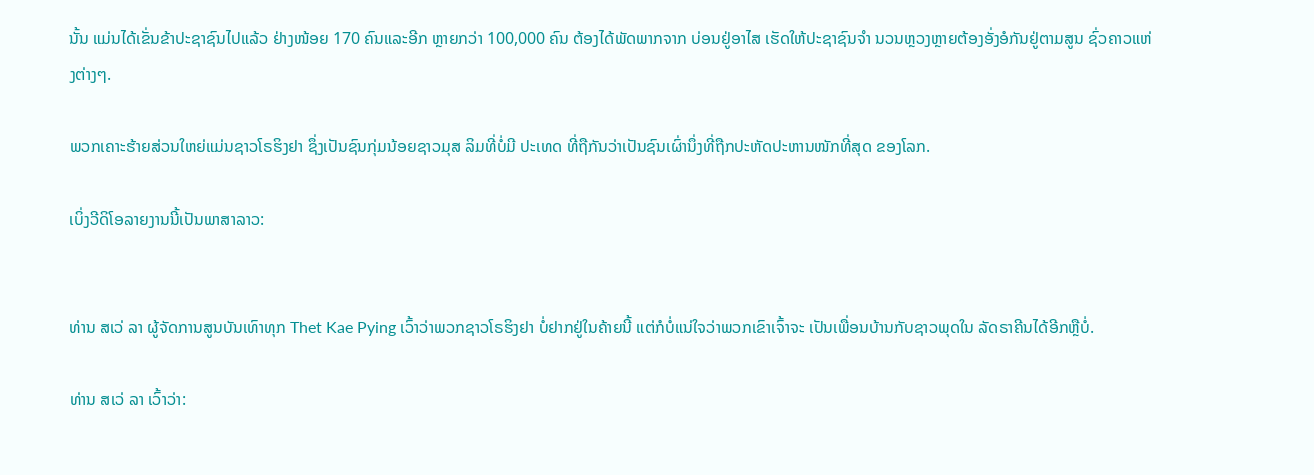ນັ້ນ ແມ່ນໄດ້ເຂັ່ນຂ້າປະຊາຊົນໄປແລ້ວ ຢ່າງໜ້ອຍ 170 ຄົນແລະອີກ ຫຼາຍກວ່າ 100,000 ຄົນ ຕ້ອງໄດ້ພັດພາກຈາກ ບ່ອນຢູ່ອາໄສ ເຮັດໃຫ້ປະຊາຊົນຈໍາ ນວນຫຼວງຫຼາຍຕ້ອງອັ່ງອໍກັນຢູ່ຕາມສູນ ຊົ່ວຄາວແຫ່ງຕ່າງໆ.

ພວກເຄາະຮ້າຍສ່ວນໃຫຍ່ແມ່ນຊາວໂຣຮິງຢາ ຊຶ່ງເປັນຊົນກຸ່ມນ້ອຍຊາວມຸສ ລິມທີ່ບໍ່ມີ ປະເທດ ທີ່ຖືກັນວ່າເປັນຊົນເຜົ່ານຶ່ງທີ່ຖືກປະຫັດປະຫານໜັກທີ່ສຸດ ຂອງໂລກ.

ເບິ່ງວີດິໂອລາຍງານນີ້ເປັນພາສາລາວ:


ທ່ານ ສເວ່ ລາ ຜູ້ຈັດການສູນບັນເທົາທຸກ Thet Kae Pying ເວົ້າວ່າພວກຊາວໂຣຮິງຢາ ບໍ່ຢາກຢູ່ໃນຄ້າຍນີ້ ແຕ່ກໍບໍ່ແນ່ໃຈວ່າພວກເຂົາເຈົ້າຈະ ເປັນເພື່ອນບ້ານກັບຊາວພຸດໃນ ລັດຣາຄີນໄດ້ອີກຫຼືບໍ່.

ທ່ານ ສເວ່ ລາ ເວົ້າວ່າ: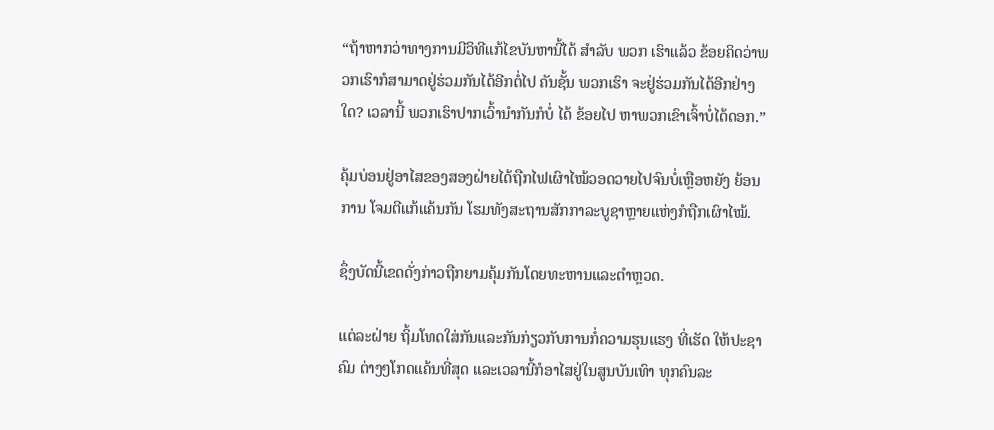“ຖ້າຫາກວ່າທາງການມີວິທີແກ້ໄຂບັນຫານີ້ໄດ້ ສໍາລັບ ພວກ ເຮົາແລ້ວ ຂ້ອຍຄິດວ່າພວກເຮົາກໍສາມາດຢູ່ຮ່ວມກັນໄດ້ອີກຕໍ່ໄປ ຄັນຊັ້ນ ພວກເຮົາ ຈະຢູ່ຮ່ວມກັນໄດ້ອີກຢ່າງໃດ? ເວລານີ້ ພວກເຮົາປາກເວົ້ານໍາກັນກໍບໍ່ ໄດ້ ຂ້ອຍໄປ ຫາພວກເຂົາເຈົ້າບໍ່ໄດ້ດອກ.”

ຄຸ້ມບ່ອນຢູ່ອາໄສຂອງສອງຝ່າຍໄດ້ຖືກໄຟເຜົາໄໝ້ວອດວາຍໄປຈົນບໍ່ເຫຼືອຫຍັງ ຍ້ອນການ ໂຈມຕີແກ້ແຄ້ນກັນ ໂຮມທັງສະຖານສັກກາລະບູຊາຫຼາຍແຫ່ງກໍຖືກເຜົາໄໝ້.

ຊຶ່ງບັດນີ້ເຂດດັ່ງກ່າວຖືກຍາມຄຸ້ມກັນໂດຍທະຫານແລະຕໍາຫຼວດ.

ແຕ່ລະຝ່າຍ ຖິ້ມໂທດໃສ່ກັນແລະກັນກ່ຽວກັບການກໍ່ຄວາມຮຸນແຮງ ທີ່ເຮັດ ໃຫ້ປະຊາຄົມ ຕ່າງໆໂກດແຄ້ນທີ່ສຸດ ແລະເວລານີ້ກໍອາໄສຢູ່ໃນສູນບັນເທົາ ທຸກຄົນລະ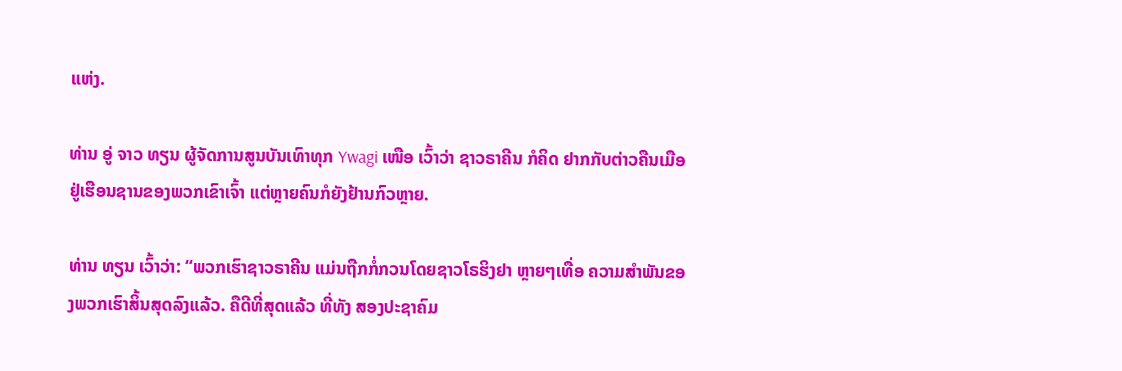ແຫ່ງ.

ທ່ານ ອູ່ ຈາວ ທຽນ ຜູ້ຈັດການສູນບັນເທົາທຸກ Ywagi ເໜືອ ເວົ້າວ່າ ຊາວຣາຄີນ ກໍຄິດ ຢາກກັບຕ່າວຄືນເມືອຢູ່ເຮືອນຊານຂອງພວກເຂົາເຈົ້າ ແຕ່ຫຼາຍຄົນກໍຍັງຢ້ານກົວຫຼາຍ.

ທ່ານ ທຽນ ເວົ້າວ່າ: “ພວກເຮົາຊາວຣາຄີນ ແມ່ນຖືກກໍ່ກວນໂດຍຊາວໂຣຮິງຢາ ຫຼາຍໆເທື່ອ ຄວາມສໍາພັນຂອງພວກເຮົາສິ້ນສຸດລົງແລ້ວ. ຄືດີທີ່ສຸດແລ້ວ ທີ່ທັງ ສອງປະຊາຄົມ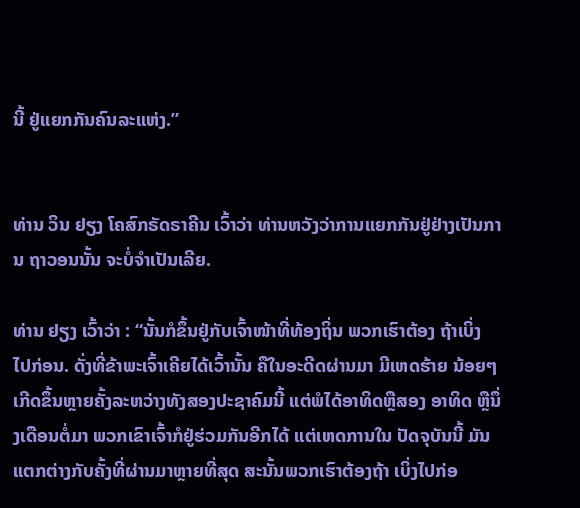ນີ້ ຢູ່ແຍກກັນຄົນລະແຫ່ງ.”


ທ່ານ ວິນ ຢຽງ ໂຄສົກຣັດຣາຄີນ ເວົ້າວ່າ ທ່ານຫວັງວ່າການແຍກກັນຢູ່ຢ່າງເປັນການ ຖາວອນນັ້ນ ຈະບໍ່ຈໍາເປັນເລີຍ.

ທ່ານ ຢຽງ ເວົ້າວ່າ : “ນັ້ນກໍຂຶ້ນຢູ່ກັບເຈົ້າໜ້າທີ່ທ້ອງຖິ່ນ ພວກເຮົາຕ້ອງ ຖ້າເບິ່ງ ໄປກ່ອນ. ດັ່ງທີ່ຂ້າພະເຈົ້າເຄີຍໄດ້ເວົ້ານັ້ນ ຄືໃນອະດີດຜ່ານມາ ມີເຫດຮ້າຍ ນ້ອຍໆເກີດຂຶ້ນຫຼາຍຄັ້ງລະຫວ່າງທັງສອງປະຊາຄົມນີ້ ແຕ່ພໍໄດ້ອາທິດຫຼືສອງ ອາທິດ ຫຼືນຶ່ງເດືອນຕໍ່ມາ ພວກເຂົາເຈົ້າກໍຢູ່ຮ່ວມກັນອີກໄດ້ ແຕ່ເຫດການໃນ ປັດຈຸບັນນີ້ ມັນແຕກຕ່າງກັບຄັ້ງທີ່ຜ່ານມາຫຼາຍທີ່ສຸດ ສະນັ້ນພວກເຮົາຕ້ອງຖ້າ ເບິ່ງໄປກ່ອ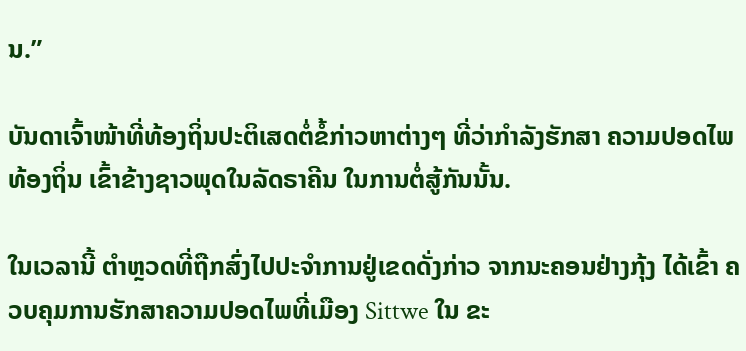ນ.”

ບັນດາເຈົ້າໜ້າທີ່ທ້ອງຖິ່ນປະຕິເສດຕໍ່ຂໍ້ກ່າວຫາຕ່າງໆ ທີ່ວ່າກໍາລັງຮັກສາ ຄວາມປອດໄພ ທ້ອງຖິ່ນ ເຂົ້າຂ້າງຊາວພຸດໃນລັດຣາຄີນ ໃນການຕໍ່ສູ້ກັນນັ້ນ.

ໃນເວລານີ້ ຕໍາຫຼວດທີ່ຖືກສົ່ງໄປປະຈໍາການຢູ່ເຂດດັ່ງກ່າວ ຈາກນະຄອນຢ່າງກຸ້ງ ໄດ້ເຂົ້າ ຄວບຄຸມການຮັກສາຄວາມປອດໄພທີ່ເມືອງ Sittwe ໃນ ຂະ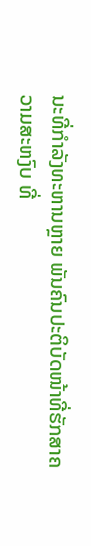ນະທີ່ກໍາລັງທະຫານຫຼາຍ ພັນຄົນປະຕິບັດໜ້າທີ່ຮັກສາຄວາມສະຫງົບ ທີ່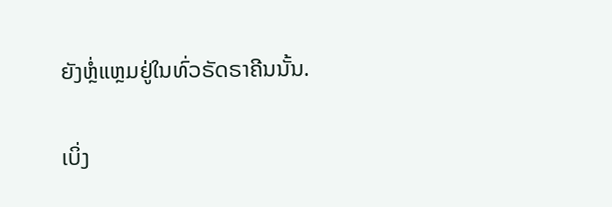ຍັງຫຼໍ່ແຫຼມຢູ່ໃນທົ່ວຣັດຣາຄີນນັ້ນ.

ເບິ່ງ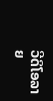ວີດິໂອລາຍ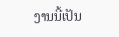ງານນີ້ເປັນ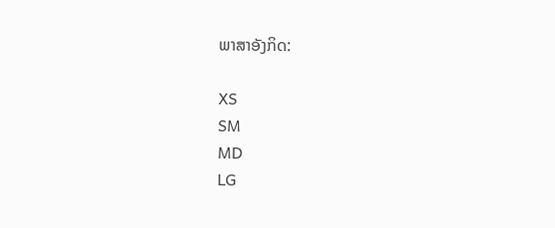ພາສາອັງກິດ:

XS
SM
MD
LG